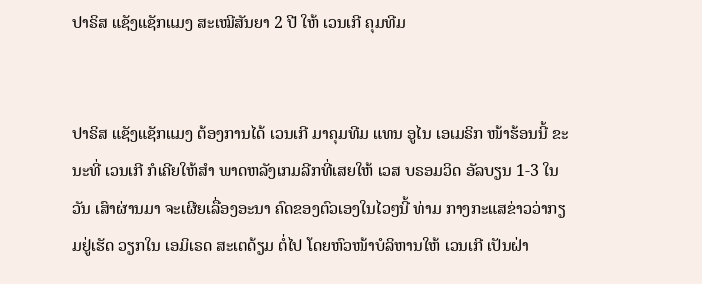ປາຣິສ ແຊັງແຊັກແມງ ສະເໝີສັນຍາ 2 ປີ ໃຫ້ ເວນເກີ ຄຸມທີມ


ປາຣິສ ແຊັງແຊັກແມງ ຕ້ອງການໄດ້ ເວນເກີ ມາຄຸມທີມ ແທນ ອູໄນ ເອເມຣິກ ໜ້າຮ້ອນນີ້ ຂະນະທີ່ ເວນເກີ ກໍເຄີຍໃຫ້ສຳ ພາດຫລັງເກມລີກທີ່ເສຍໃຫ້ ເວສ ບຣອມວິດ ອັລບຽນ 1-3 ໃນວັນ ເສົາຜ່ານມາ ຈະເຜີຍເລື່ອງອະນາ ຄົດຂອງຕົວເອງໃນໄວໆນີ້ ທ່າມ ກາງກະແສຂ່າວວ່າກຽມຢູ່ເຮັດ ວຽກໃນ ເອມິເຣດ ສະເຕດ້ຽມ ຕໍ່ໄປ ໂດຍຫົວໜ້າບໍລິຫານໃຫ້ ເວນເກີ ເປັນຝ່າ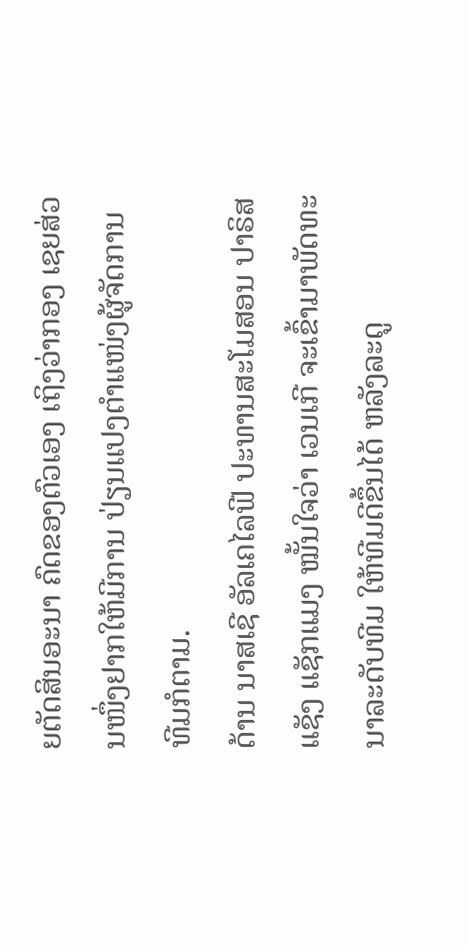ຍຕັດສິນອະນາ ຄົດຂອງຕົວເອງ ເຖິງວ່າກອງ ເຊຍສ່ວນໜຶ່ງຢາກໃຫ້ມີການ ປ່ຽນແປງຕຳແໜ່ງຜູ້ຈັດການທີມກໍຕາມ.
ດ້ານ ນາສເຊີ ອັລເຄໄລຟີ ປະທານສະໂມສອນ ປາຣິສ ແຊັງ ແຊັກແມງ ໝັ້ນໃຈວ່າ ເວນເກີ ຈະເຂົ້າມາພັດທະນາລະດັບທີມ ໃຫ້ທີມດີຂຶ້ນໄດ້ ຫລັງລະດູ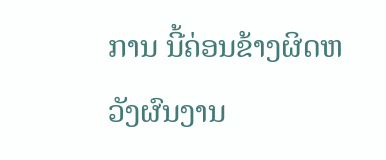ການ ນີ້ຄ່ອນຂ້າງຜິດຫວັງຜົນງານ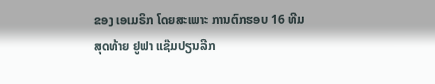ຂອງ ເອເມຣິກ ໂດຍສະເພາະ ການຕົກຮອບ 16 ທີມສຸດທ້າຍ ຢູຟາ ແຊ໊ມປຽນລີກ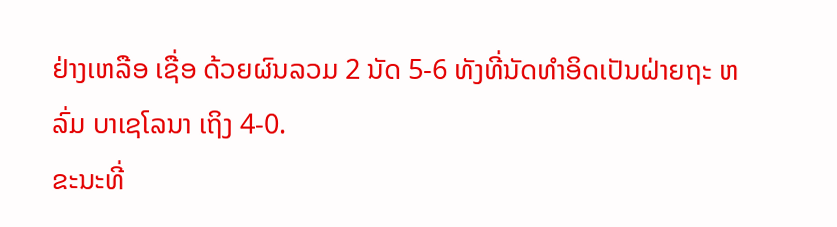ຢ່າງເຫລືອ ເຊື່ອ ດ້ວຍຜົນລວມ 2 ນັດ 5-6 ທັງທີ່ນັດທຳອິດເປັນຝ່າຍຖະ ຫລົ່ມ ບາເຊໂລນາ ເຖິງ 4-0.
ຂະນະທີ່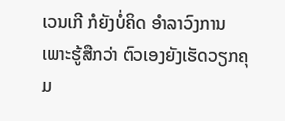ເວນເກີ ກໍຍັງບໍ່ຄິດ ອຳລາວົງການ ເພາະຮູ້ສືກວ່າ ຕົວເອງຍັງເຮັດວຽກຄຸມ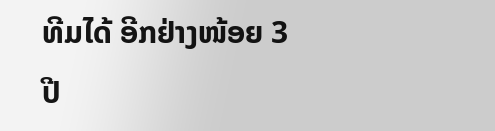ທີມໄດ້ ອີກຢ່າງໜ້ອຍ 3 ປີ